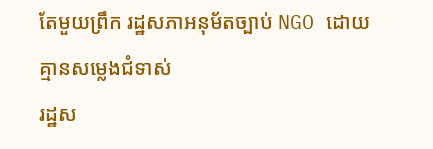តែមួយព្រឹក រដ្ឋសភាអនុម័តច្បាប់ NGO ដោយគ្មានសម្លេងជំទាស់
រដ្ឋស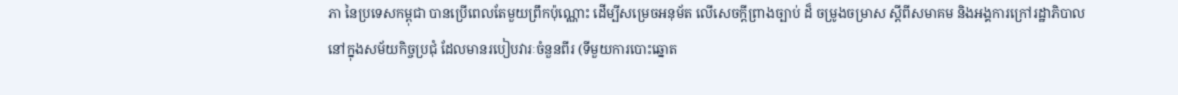ភា នៃប្រទេសកម្ពុជា បានប្រើពេលតែមួយព្រឹកប៉ុណ្ណោះ ដើម្បីសម្រេចអនុម័ត លើសេចក្តីព្រាងច្បាប់ ដ៏ ចម្រូងចម្រាស ស្ដីពីសមាគម និងអង្គការក្រៅរដ្ឋាភិបាល នៅក្នុងសម័យកិច្ចប្រជុំ ដែលមានរបៀបវារៈចំនួនពីរ (ទីមួយការបោះឆ្នោត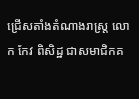ជ្រើសតាំងតំណាងរាស្រ្ត លោក កែវ ពិសិដ្ឋ ជាសមាជិកគ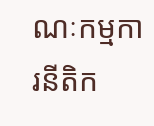ណៈកម្មការនីតិក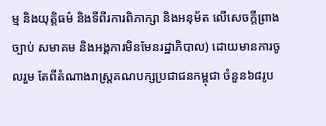ម្ម និងយុត្តិធម៌ និងទីពីរការពិភាក្សា និងអនុម័ត លើសេចក្តីព្រាងច្បាប់ សមាគម និងអង្គការមិនមែនរដ្ឋាភិបាល) ដោយមានការចូលរួម តែពីតំណាងរាស្រ្តគណបក្សប្រជាជនកម្ពុជា ចំនួន៦៨រូប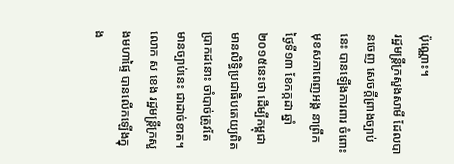ប៉ុណ្ណោះ។
រដ្ឋមន្រ្តីក្រសួងសាមី ដែលបានចេញ សេចក្តីព្រាងច្បាប់នេះ បានឡើងការពារ ចំពោះមុខសភាពេញអង្គ នាព្រឹកថ្ងៃទី១៣ ខែកក្កដា ឆ្នាំ២០១៥នេះថា ដើម្បីកម្ពុជា មានលិទ្ធិប្រជាធិបតេយ្យពិតប្រាកដនោះ ចាំបាច់ត្រូវតែមានច្បាប់នេះ ជាដាច់ខាត។
លោក ស ខេង រដ្ឋមន្រ្តីក្រសួងមហាផ្ទៃ បានលើកឡើងក្នុង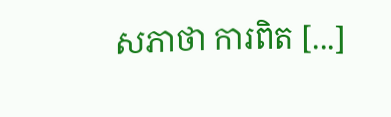សភាថា ការពិត [...]